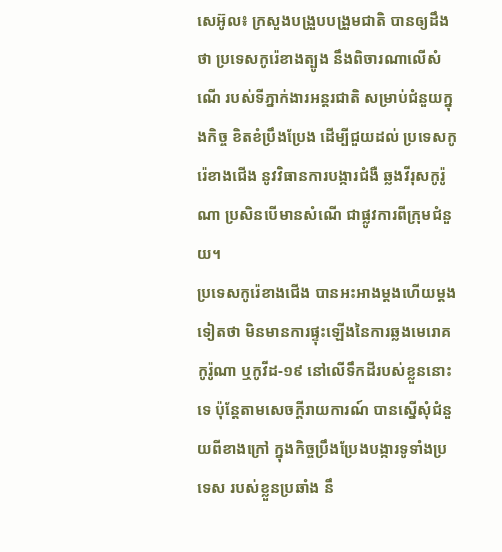សេអ៊ូល៖ ក្រសួងបង្រួបបង្រួមជាតិ បានឲ្យដឹងថា ប្រទេសកូរ៉េខាងត្បូង នឹងពិចារណាលើសំណើ របស់ទីភ្នាក់ងារអន្តរជាតិ សម្រាប់ជំនួយក្នុងកិច្ច ខិតខំប្រឹងប្រែង ដើម្បីជួយដល់ ប្រទេសកូរ៉េខាងជើង នូវវិធានការបង្ការជំងឺ ឆ្លងវីរុសកូរ៉ូណា ប្រសិនបើមានសំណើ ជាផ្លូវការពីក្រុមជំនួយ។
ប្រទេសកូរ៉េខាងជើង បានអះអាងម្តងហើយម្តងទៀតថា មិនមានការផ្ទុះឡើងនៃការឆ្លងមេរោគកូរ៉ូណា ឬកូវីដ-១៩ នៅលើទឹកដីរបស់ខ្លួននោះទេ ប៉ុន្តែតាមសេចក្តីរាយការណ៍ បានស្នើសុំជំនួយពីខាងក្រៅ ក្នុងកិច្ចប្រឹងប្រែងបង្ការទូទាំងប្រទេស របស់ខ្លួនប្រឆាំង នឹ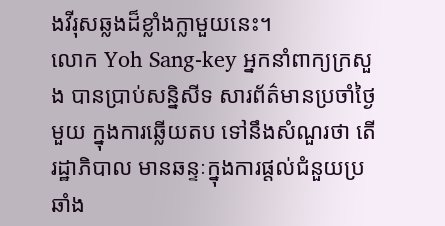ងវីរុសឆ្លងដ៏ខ្លាំងក្លាមួយនេះ។
លោក Yoh Sang-key អ្នកនាំពាក្យក្រសួង បានប្រាប់សន្និសីទ សារព័ត៌មានប្រចាំថ្ងៃមួយ ក្នុងការឆ្លើយតប ទៅនឹងសំណួរថា តើរដ្ឋាភិបាល មានឆន្ទៈក្នុងការផ្តល់ជំនួយប្រឆាំង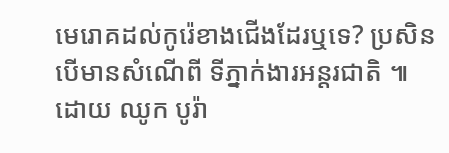មេរោគដល់កូរ៉េខាងជើងដែរឬទេ? ប្រសិនបើមានសំណើពី ទីភ្នាក់ងារអន្តរជាតិ ៕
ដោយ ឈូក បូរ៉ា